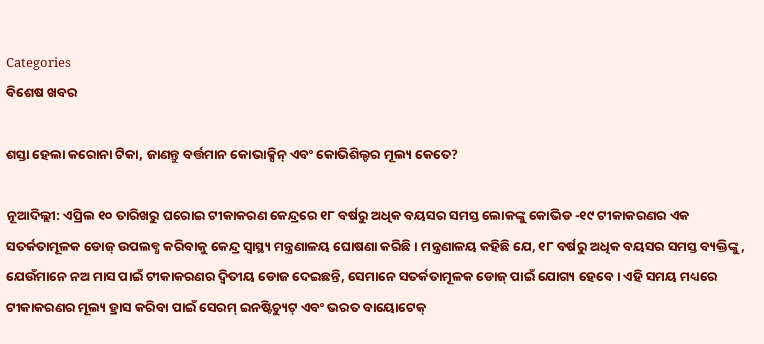Categories
ବିଶେଷ ଖବର

ଶସ୍ତା ହେଲା କରୋନା ଟିକା, ଜାଣନ୍ତୁ ବର୍ତ୍ତମାନ କୋଭାକ୍ସିନ୍ ଏବଂ କୋଭିଶିଲ୍ଡର ମୂଲ୍ୟ କେତେ?

ନୂଆଦିଲ୍ଲୀ: ଏପ୍ରିଲ ୧୦ ତାରିଖରୁ ଘରୋଇ ଟୀକାକରଣ କେନ୍ଦ୍ରରେ ୧୮ ବର୍ଷରୁ ଅଧିକ ବୟସର ସମସ୍ତ ଲୋକଙ୍କୁ କୋଭିଡ -୧୯ ଟୀକାକରଣର ଏକ ସତର୍କତାମୂଳକ ଡୋଜ୍ ଉପଲବ୍ଧ କରିବାକୁ କେନ୍ଦ୍ର ସ୍ୱାସ୍ଥ୍ୟ ମନ୍ତ୍ରଣାଳୟ ଘୋଷଣା କରିଛି। ମନ୍ତ୍ରଣାଳୟ କହିଛି ଯେ, ୧୮ ବର୍ଷରୁ ଅଧିକ ବୟସର ସମସ୍ତ ବ୍ୟକ୍ତିଙ୍କୁ, ଯେଉଁମାନେ ନଅ ମାସ ପାଇଁ ଟୀକାକରଣର ଦ୍ୱିତୀୟ ଡୋଜ ଦେଇଛନ୍ତି, ସେମାନେ ସତର୍କତାମୂଳକ ଡୋଜ୍ ପାଇଁ ଯୋଗ୍ୟ ହେବେ। ଏହି ସମୟ ମଧ୍ୟରେ ଟୀକାକରଣର ମୂଲ୍ୟ ହ୍ରାସ କରିବା ପାଇଁ ସେରମ୍ ଇନଷ୍ଟିଚ୍ୟୁଟ୍ ଏବଂ ଭରତ ବାୟୋଟେକ୍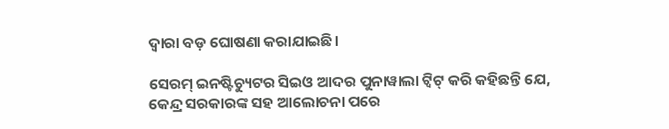ଦ୍ୱାରା ବଡ଼ ଘୋଷଣା କରାଯାଇଛି।

ସେରମ୍ ଇନଷ୍ଟିଚ୍ୟୁଟର ସିଇଓ ଆଦର ପୁନାୱାଲା ଟ୍ୱିଟ୍ କରି କହିଛନ୍ତି ଯେ, କେନ୍ଦ୍ର ସରକାରଙ୍କ ସହ ଆଲୋଚନା ପରେ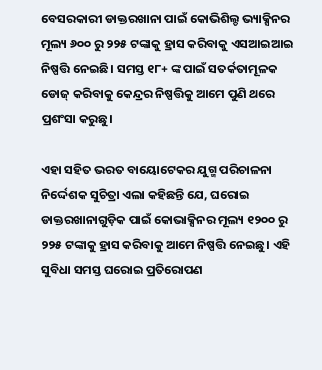ବେସରକାରୀ ଡାକ୍ତରଖାନା ପାଇଁ କୋଭିଶିଲ୍ଡ ଭ୍ୟାକ୍ସିନର ମୂଲ୍ୟ ୬୦୦ ରୁ ୨୨୫ ଟଙ୍କାକୁ ହ୍ରାସ କରିବାକୁ ଏସଆଇଆଇ ନିଷ୍ପତ୍ତି ନେଇଛି। ସମସ୍ତ ୧୮+ ଙ୍କ ପାଇଁ ସତର୍କତାମୂଳକ ଡୋଜ୍ କରିବାକୁ କେନ୍ଦ୍ରର ନିଷ୍ପତ୍ତିକୁ ଆମେ ପୁଣି ଥରେ ପ୍ରଶଂସା କରୁଛୁ।

ଏହା ସହିତ ଭରତ ବାୟୋଟେକର ଯୁଗ୍ମ ପରିଚାଳନା ନିର୍ଦ୍ଦେଶକ ସୁଚିତ୍ରା ଏଲା କହିଛନ୍ତି ଯେ, ଘରୋଇ ଡାକ୍ତରଖାନାଗୁଡ଼ିକ ପାଇଁ କୋଭାକ୍ସିନର ମୂଲ୍ୟ ୧୨୦୦ ରୁ ୨୨୫ ଟଙ୍କାକୁ ହ୍ରାସ କରିବାକୁ ଆମେ ନିଷ୍ପତ୍ତି ନେଇଛୁ। ଏହି ସୁବିଧା ସମସ୍ତ ଘରୋଇ ପ୍ରତିରୋପଣ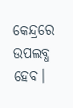କେନ୍ଦ୍ରରେ ଉପଲବ୍ଧ ହେବ।